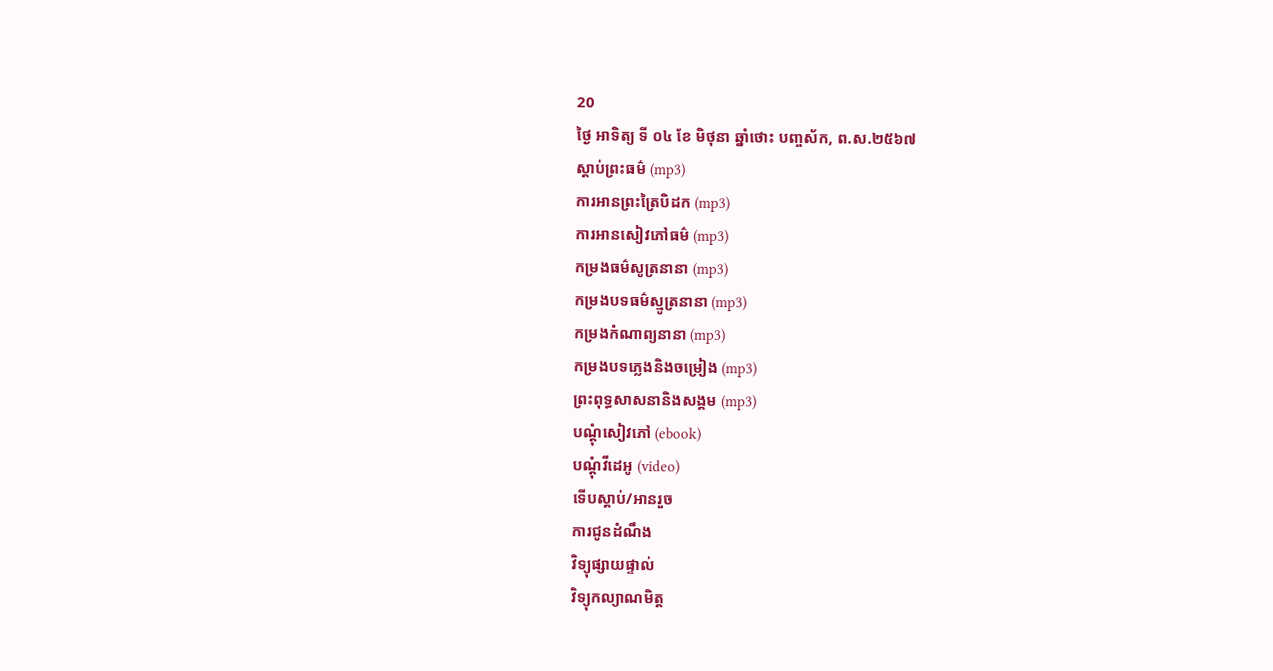20
ថ្ងៃ អាទិត្យ ទី ០៤ ខែ មិថុនា ឆ្នាំថោះ បញ្ចស័ក, ព.ស.២៥៦៧
ស្តាប់ព្រះធម៌ (mp3)
ការអានព្រះត្រៃបិដក (mp3)
ការអានសៀវភៅធម៌ (mp3)
កម្រងធម៌សូត្រនានា (mp3)
កម្រងបទធម៌ស្មូត្រនានា (mp3)
កម្រងកំណាព្យនានា (mp3)
កម្រងបទភ្លេងនិងចម្រៀង (mp3)
ព្រះពុទ្ធសាសនានិងសង្គម (mp3)
បណ្តុំសៀវភៅ (ebook)
បណ្តុំវីដេអូ (video)
ទើបស្តាប់/អានរួច
ការជូនដំណឹង
វិទ្យុផ្សាយផ្ទាល់
វិទ្យុកល្យាណមិត្ត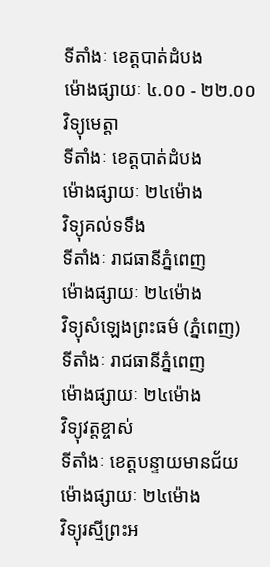ទីតាំងៈ ខេត្តបាត់ដំបង
ម៉ោងផ្សាយៈ ៤.០០ - ២២.០០
វិទ្យុមេត្តា
ទីតាំងៈ ខេត្តបាត់ដំបង
ម៉ោងផ្សាយៈ ២៤ម៉ោង
វិទ្យុគល់ទទឹង
ទីតាំងៈ រាជធានីភ្នំពេញ
ម៉ោងផ្សាយៈ ២៤ម៉ោង
វិទ្យុសំឡេងព្រះធម៌ (ភ្នំពេញ)
ទីតាំងៈ រាជធានីភ្នំពេញ
ម៉ោងផ្សាយៈ ២៤ម៉ោង
វិទ្យុវត្តខ្ចាស់
ទីតាំងៈ ខេត្តបន្ទាយមានជ័យ
ម៉ោងផ្សាយៈ ២៤ម៉ោង
វិទ្យុរស្មីព្រះអ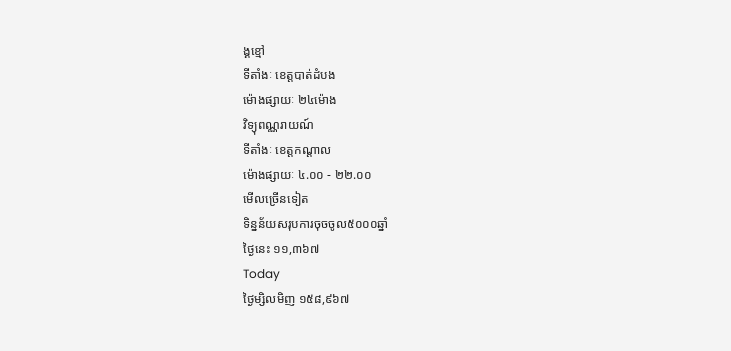ង្គខ្មៅ
ទីតាំងៈ ខេត្តបាត់ដំបង
ម៉ោងផ្សាយៈ ២៤ម៉ោង
វិទ្យុពណ្ណរាយណ៍
ទីតាំងៈ ខេត្តកណ្តាល
ម៉ោងផ្សាយៈ ៤.០០ - ២២.០០
មើលច្រើនទៀត
ទិន្នន័យសរុបការចុចចូល៥០០០ឆ្នាំ
ថ្ងៃនេះ ១១,៣៦៧
Today
ថ្ងៃម្សិលមិញ ១៥៨,៩៦៧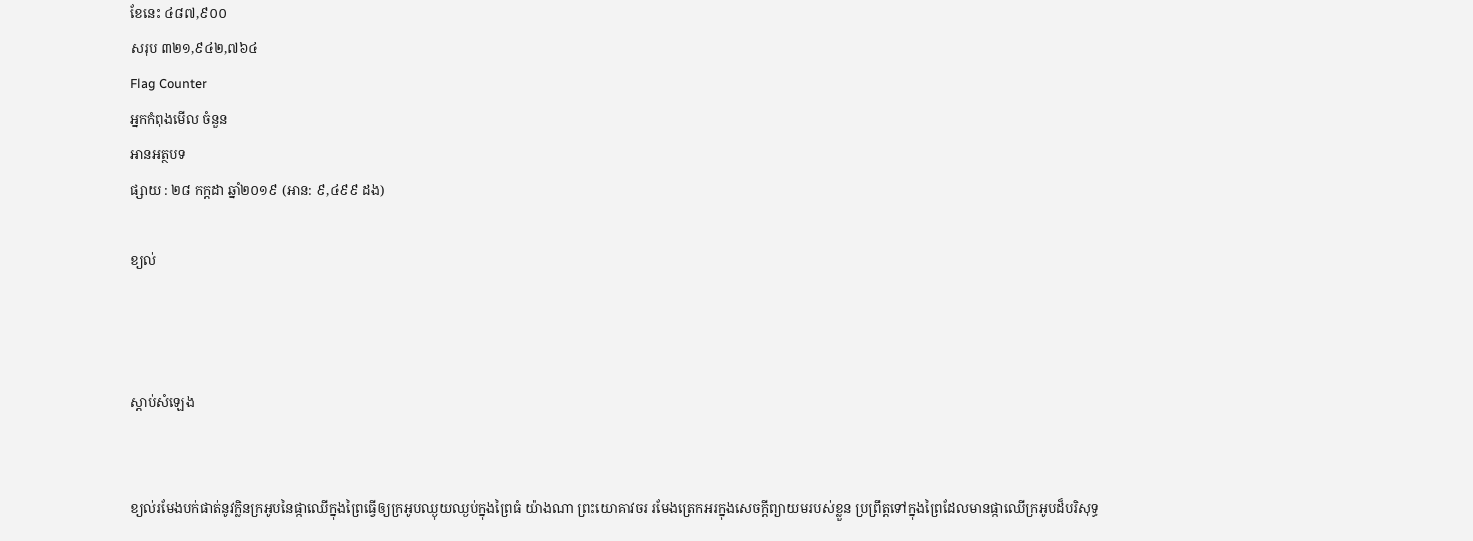ខែនេះ ៤៨៧,៩០០
សរុប ៣២១,៩៤២,៧៦៤
Flag Counter
អ្នកកំពុងមើល ចំនួន
អានអត្ថបទ
ផ្សាយ : ២៨ កក្តដា ឆ្នាំ២០១៩ (អាន: ៩,៤៩៩ ដង)

ខ្យល់



ស្តាប់សំឡេង


ខ្យល់រមែងបក់ផាត់នូវក្លិនក្រអូបនៃផ្កាឈើក្នុងព្រៃធ្វើឲ្យក្រអូបឈ្ងុយឈ្ងប់ក្នុងព្រៃធំ យ៉ាងណា ព្រះយោគាវចរ រមែងត្រេកអរក្នុងសេចក្ដីព្យាយមរបស់ខ្លួន ប្រព្រឹត្តទៅក្នុងព្រៃដែលមានផ្កាឈើក្រអូបដ៏បរិសុទ្ធ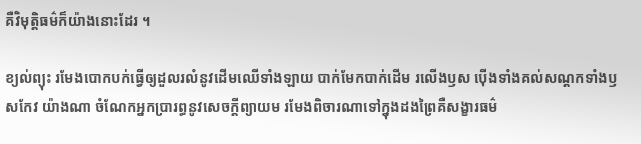គឺវិមុត្តិធម៌ក៏យ៉ាងនោះដែរ ។

ខ្យល់ព្យុះ រមែងបោកបក់ធ្វើឲ្យដួលរលំនូវដើមឈើទាំងឡាយ បាក់មែកបាក់ដើម រលើងឫស ប៉ើងទាំងគល់សណ្ដកទាំងឫសកែវ យ៉ាងណា ចំណែកអ្នកប្រារព្ធនូវសេចក្ដីព្យាយម រមែងពិចារណាទៅក្នុងដងព្រៃគឺសង្ខារធម៌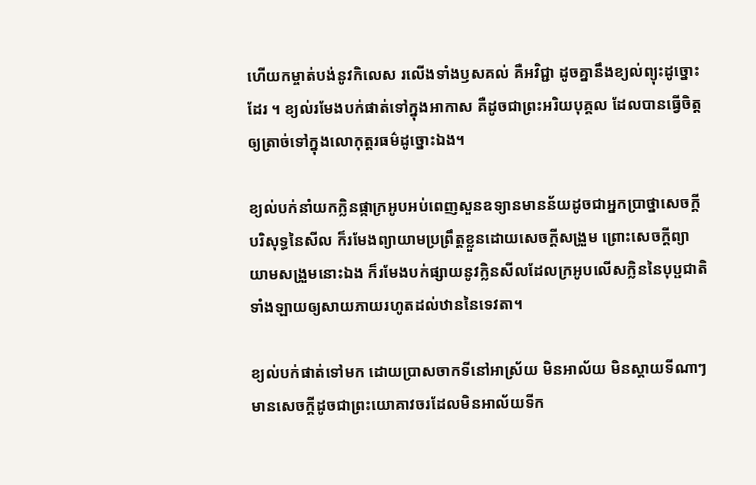ហើយកម្ចាត់បង់នូវកិលេស រលើងទាំងឫសគល់ គឺអវិជ្ជា ដូចគ្នានឹងខ្យល់ព្យុះដូច្នោះដែរ ។ ខ្យល់រមែងបក់ផាត់ទៅក្នុងអាកាស គឺដូចជាព្រះអរិយបុគ្គល ដែលបានធ្វើចិត្តឲ្យត្រាច់ទៅក្នុងលោកុត្តរធម៌ដូច្នោះឯង។

ខ្យល់បក់នាំយកក្លិនផ្កាក្រអូបអប់ពេញសួនឧទ្យានមានន័យដូចជាអ្នកប្រាថ្នាសេចក្ដីបរិសុទ្ធនៃសីល ក៏រមែងព្យាយាមប្រព្រឹត្តខ្លួនដោយសេចក្ដីសង្រួម ព្រោះសេចក្ដីព្យាយាមសង្រួមនោះឯង ក៏រមែងបក់ផ្សាយនូវក្លិនសីលដែលក្រអូបលើសក្លិននៃបុប្ផជាតិទាំងឡាយឲ្យសាយភាយរហូតដល់ឋាននៃទេវតា។

ខ្យល់បក់ផាត់ទៅមក ដោយប្រាសចាកទីនៅអាស្រ័យ មិនអាល័យ មិនស្ដាយទីណាៗមានសេចក្ដីដូចជាព្រះយោគាវចរដែលមិនអាល័យទីក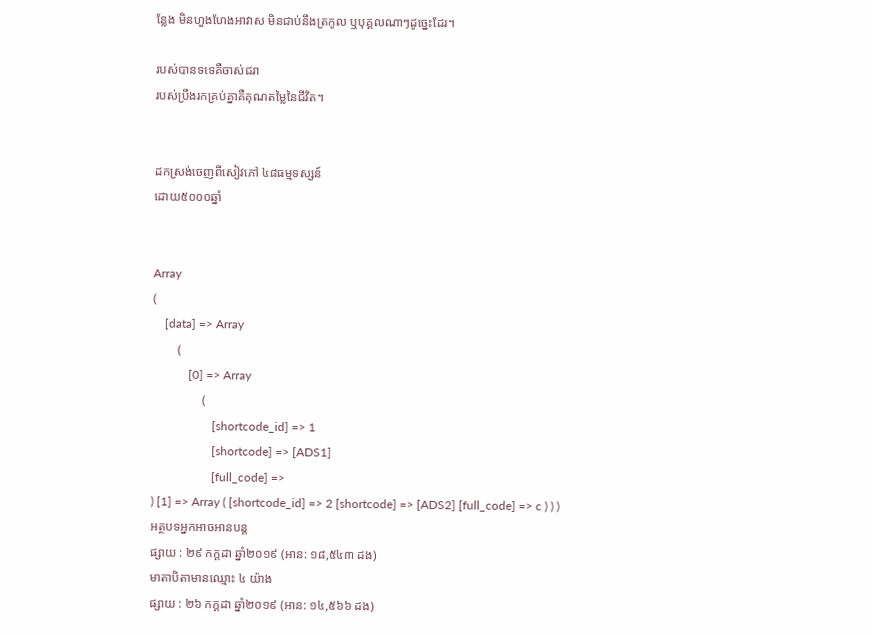ន្លែង មិនហួងហែងអាវាស មិនជាប់នឹងត្រកូល ឬបុគ្គលណាៗដូច្នេះដែរ។

របស់បានទទេគឺចាស់ជរា
របស់ប្រឹងរកគ្រប់គ្នាគឺគុណតម្លៃនៃជីវិត។


ដកស្រង់ចេញពីសៀវភៅ ៤៨ធម្មទស្សន៍
ដោយ៥០០០ឆ្នាំ


Array
(
    [data] => Array
        (
            [0] => Array
                (
                    [shortcode_id] => 1
                    [shortcode] => [ADS1]
                    [full_code] =>
) [1] => Array ( [shortcode_id] => 2 [shortcode] => [ADS2] [full_code] => c ) ) )
អត្ថបទអ្នកអាចអានបន្ត
ផ្សាយ : ២៩ កក្តដា ឆ្នាំ២០១៩ (អាន: ១៨,៥៤៣ ដង)
មាតាបិតាមានឈ្មោះ ៤ យ៉ាង
ផ្សាយ : ២៦ កក្តដា ឆ្នាំ២០១៩ (អាន: ១៤,៥៦៦ ដង)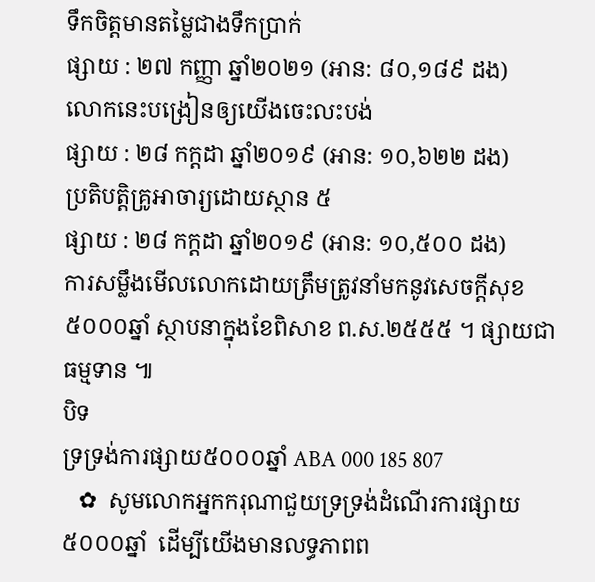ទឹកចិត្តមានតម្លៃជាងទឹកប្រាក់
ផ្សាយ : ២៧ កញ្ញា ឆ្នាំ២០២១ (អាន: ៨០,១៨៩ ដង)
លោកនេះបង្រៀនឲ្យយើងចេះលះបង់
ផ្សាយ : ២៨ កក្តដា ឆ្នាំ២០១៩ (អាន: ១០,៦២២ ដង)
ប្រតិបត្តិគ្រូអាចារ្យដោយស្ថាន ៥
ផ្សាយ : ២៨ កក្តដា ឆ្នាំ២០១៩ (អាន: ១០,៥០០ ដង)
ការសម្លឹងមើលលោកដោយត្រឹមត្រូវនាំមកនូវសេចក្តីសុខ
៥០០០ឆ្នាំ ស្ថាបនាក្នុងខែពិសាខ ព.ស.២៥៥៥ ។ ផ្សាយជាធម្មទាន ៕
បិទ
ទ្រទ្រង់ការផ្សាយ៥០០០ឆ្នាំ ABA 000 185 807
   ✿  សូមលោកអ្នកករុណាជួយទ្រទ្រង់ដំណើរការផ្សាយ៥០០០ឆ្នាំ  ដើម្បីយើងមានលទ្ធភាពព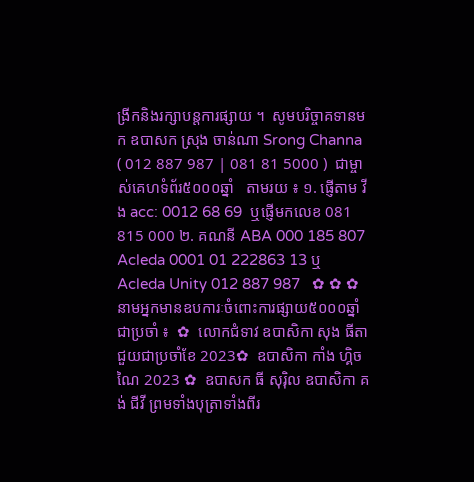ង្រីកនិងរក្សាបន្តការផ្សាយ ។  សូមបរិច្ចាគទានមក ឧបាសក ស្រុង ចាន់ណា Srong Channa ( 012 887 987 | 081 81 5000 )  ជាម្ចាស់គេហទំព័រ៥០០០ឆ្នាំ   តាមរយ ៖ ១. ផ្ញើតាម វីង acc: 0012 68 69  ឬផ្ញើមកលេខ 081 815 000 ២. គណនី ABA 000 185 807 Acleda 0001 01 222863 13 ឬ Acleda Unity 012 887 987   ✿ ✿ ✿ នាមអ្នកមានឧបការៈចំពោះការផ្សាយ៥០០០ឆ្នាំ ជាប្រចាំ ៖  ✿  លោកជំទាវ ឧបាសិកា សុង ធីតា ជួយជាប្រចាំខែ 2023✿  ឧបាសិកា កាំង ហ្គិចណៃ 2023 ✿  ឧបាសក ធី សុរ៉ិល ឧបាសិកា គង់ ជីវី ព្រមទាំងបុត្រាទាំងពីរ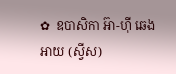✿  ឧបាសិកា អ៊ា-ហុី ឆេងអាយ (ស្វីស)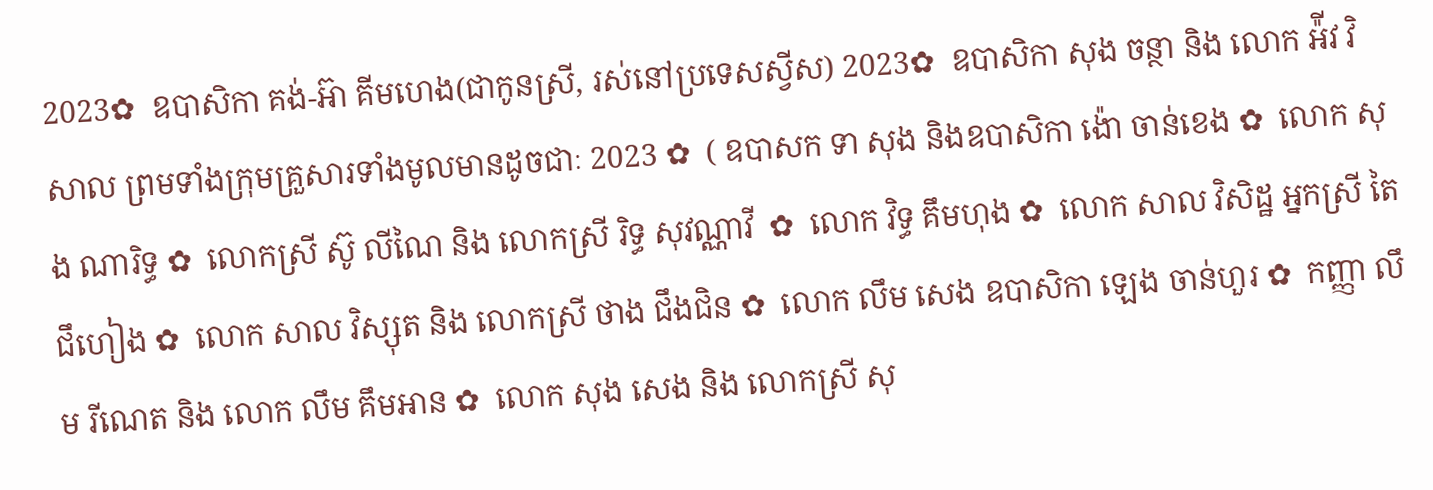2023✿  ឧបាសិកា គង់-អ៊ា គីមហេង(ជាកូនស្រី, រស់នៅប្រទេសស្វីស) 2023✿  ឧបាសិកា សុង ចន្ថា និង លោក អ៉ីវ វិសាល ព្រមទាំងក្រុមគ្រួសារទាំងមូលមានដូចជាៈ 2023 ✿  ( ឧបាសក ទា សុង និងឧបាសិកា ង៉ោ ចាន់ខេង ✿  លោក សុង ណារិទ្ធ ✿  លោកស្រី ស៊ូ លីណៃ និង លោកស្រី រិទ្ធ សុវណ្ណាវី  ✿  លោក វិទ្ធ គឹមហុង ✿  លោក សាល វិសិដ្ឋ អ្នកស្រី តៃ ជឹហៀង ✿  លោក សាល វិស្សុត និង លោកស្រី ថាង ជឹងជិន ✿  លោក លឹម សេង ឧបាសិកា ឡេង ចាន់ហួរ ✿  កញ្ញា លឹម រីណេត និង លោក លឹម គឹមអាន ✿  លោក សុង សេង និង លោកស្រី សុ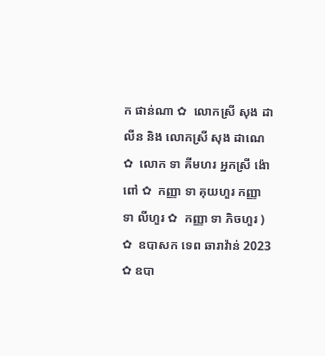ក ផាន់ណា ✿  លោកស្រី សុង ដាលីន និង លោកស្រី សុង ដាណេ  ✿  លោក ទា គីមហរ អ្នកស្រី ង៉ោ ពៅ ✿  កញ្ញា ទា គុយហួរ កញ្ញា ទា លីហួរ ✿  កញ្ញា ទា ភិចហួរ ) ✿  ឧបាសក ទេព ឆារាវ៉ាន់ 2023 ✿ ឧបា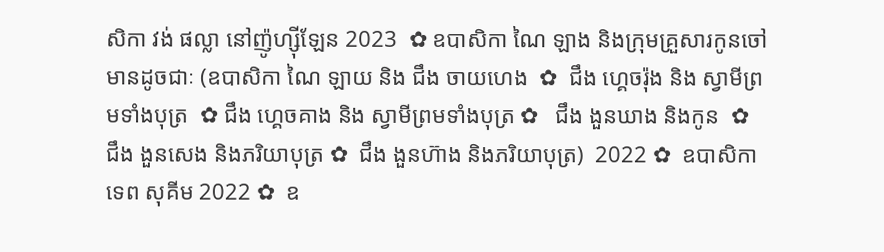សិកា វង់ ផល្លា នៅញ៉ូហ្ស៊ីឡែន 2023  ✿ ឧបាសិកា ណៃ ឡាង និងក្រុមគ្រួសារកូនចៅ មានដូចជាៈ (ឧបាសិកា ណៃ ឡាយ និង ជឹង ចាយហេង  ✿  ជឹង ហ្គេចរ៉ុង និង ស្វាមីព្រមទាំងបុត្រ  ✿ ជឹង ហ្គេចគាង និង ស្វាមីព្រមទាំងបុត្រ ✿   ជឹង ងួនឃាង និងកូន  ✿  ជឹង ងួនសេង និងភរិយាបុត្រ ✿  ជឹង ងួនហ៊ាង និងភរិយាបុត្រ)  2022 ✿  ឧបាសិកា ទេព សុគីម 2022 ✿  ឧ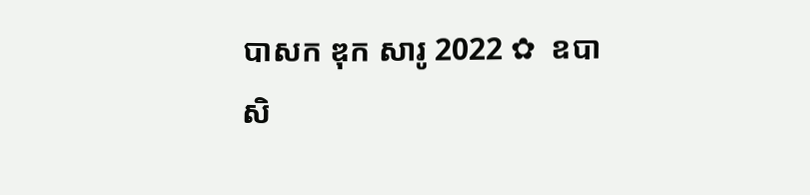បាសក ឌុក សារូ 2022 ✿  ឧបាសិ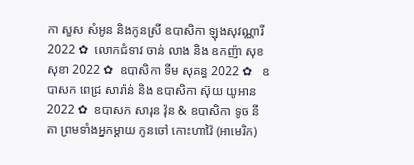កា សួស សំអូន និងកូនស្រី ឧបាសិកា ឡុងសុវណ្ណារី 2022 ✿  លោកជំទាវ ចាន់ លាង និង ឧកញ៉ា សុខ សុខា 2022 ✿  ឧបាសិកា ទីម សុគន្ធ 2022 ✿   ឧបាសក ពេជ្រ សារ៉ាន់ និង ឧបាសិកា ស៊ុយ យូអាន 2022 ✿  ឧបាសក សារុន វ៉ុន & ឧបាសិកា ទូច នីតា ព្រមទាំងអ្នកម្តាយ កូនចៅ កោះហាវ៉ៃ (អាមេរិក)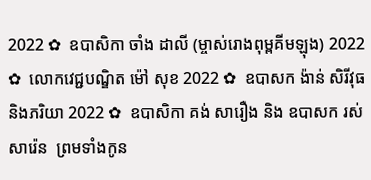2022 ✿  ឧបាសិកា ចាំង ដាលី (ម្ចាស់រោងពុម្ពគីមឡុង) 2022 ✿  លោកវេជ្ជបណ្ឌិត ម៉ៅ សុខ 2022 ✿  ឧបាសក ង៉ាន់ សិរីវុធ និងភរិយា 2022 ✿  ឧបាសិកា គង់ សារឿង និង ឧបាសក រស់ សារ៉េន  ព្រមទាំងកូន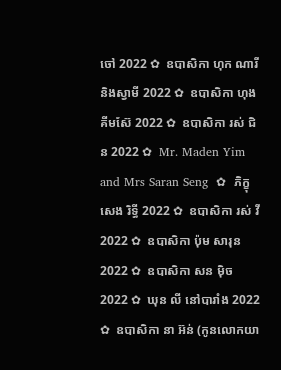ចៅ 2022 ✿  ឧបាសិកា ហុក ណារី និងស្វាមី 2022 ✿  ឧបាសិកា ហុង គីមស៊ែ 2022 ✿  ឧបាសិកា រស់ ជិន 2022 ✿  Mr. Maden Yim and Mrs Saran Seng  ✿  ភិក្ខុ សេង រិទ្ធី 2022 ✿  ឧបាសិកា រស់ វី 2022 ✿  ឧបាសិកា ប៉ុម សារុន 2022 ✿  ឧបាសិកា សន ម៉ិច 2022 ✿  ឃុន លី នៅបារាំង 2022 ✿  ឧបាសិកា នា អ៊ន់ (កូនលោកយា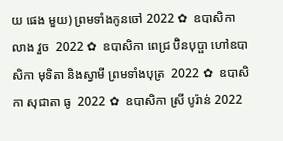យ ផេង មួយ) ព្រមទាំងកូនចៅ 2022 ✿  ឧបាសិកា លាង វួច  2022 ✿  ឧបាសិកា ពេជ្រ ប៊ិនបុប្ផា ហៅឧបាសិកា មុទិតា និងស្វាមី ព្រមទាំងបុត្រ  2022 ✿  ឧបាសិកា សុជាតា ធូ  2022 ✿  ឧបាសិកា ស្រី បូរ៉ាន់ 2022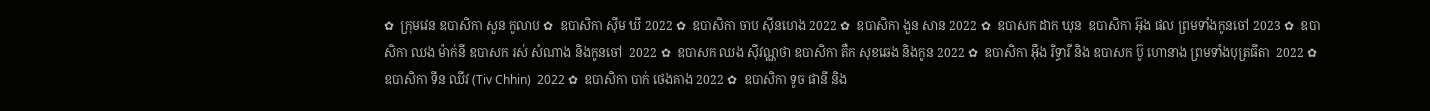✿  ក្រុមវេន ឧបាសិកា សួន កូលាប ✿  ឧបាសិកា ស៊ីម ឃី 2022 ✿  ឧបាសិកា ចាប ស៊ីនហេង 2022 ✿  ឧបាសិកា ងួន សាន 2022 ✿  ឧបាសក ដាក ឃុន  ឧបាសិកា អ៊ុង ផល ព្រមទាំងកូនចៅ 2023 ✿  ឧបាសិកា ឈង ម៉ាក់នី ឧបាសក រស់ សំណាង និងកូនចៅ  2022 ✿  ឧបាសក ឈង សុីវណ្ណថា ឧបាសិកា តឺក សុខឆេង និងកូន 2022 ✿  ឧបាសិកា អុឹង រិទ្ធារី និង ឧបាសក ប៊ូ ហោនាង ព្រមទាំងបុត្រធីតា  2022 ✿  ឧបាសិកា ទីន ឈីវ (Tiv Chhin)  2022 ✿  ឧបាសិកា បាក់ ថេងគាង 2022 ✿  ឧបាសិកា ទូច ផានី និង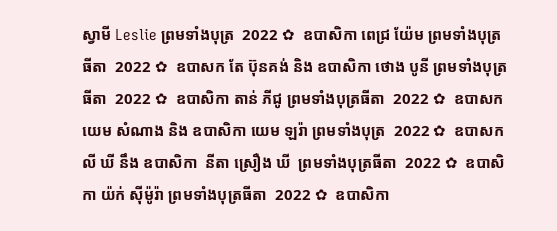ស្វាមី Leslie ព្រមទាំងបុត្រ  2022 ✿  ឧបាសិកា ពេជ្រ យ៉ែម ព្រមទាំងបុត្រធីតា  2022 ✿  ឧបាសក តែ ប៊ុនគង់ និង ឧបាសិកា ថោង បូនី ព្រមទាំងបុត្រធីតា  2022 ✿  ឧបាសិកា តាន់ ភីជូ ព្រមទាំងបុត្រធីតា  2022 ✿  ឧបាសក យេម សំណាង និង ឧបាសិកា យេម ឡរ៉ា ព្រមទាំងបុត្រ  2022 ✿  ឧបាសក លី ឃី នឹង ឧបាសិកា  នីតា ស្រឿង ឃី  ព្រមទាំងបុត្រធីតា  2022 ✿  ឧបាសិកា យ៉ក់ សុីម៉ូរ៉ា ព្រមទាំងបុត្រធីតា  2022 ✿  ឧបាសិកា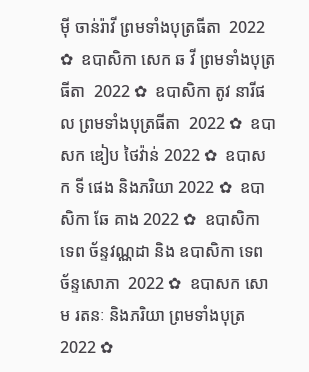មុី ចាន់រ៉ាវី ព្រមទាំងបុត្រធីតា  2022 ✿  ឧបាសិកា សេក ឆ វី ព្រមទាំងបុត្រធីតា  2022 ✿  ឧបាសិកា តូវ នារីផល ព្រមទាំងបុត្រធីតា  2022 ✿  ឧបាសក ឌៀប ថៃវ៉ាន់ 2022 ✿  ឧបាសក ទី ផេង និងភរិយា 2022 ✿  ឧបាសិកា ឆែ គាង 2022 ✿  ឧបាសិកា ទេព ច័ន្ទវណ្ណដា និង ឧបាសិកា ទេព ច័ន្ទសោភា  2022 ✿  ឧបាសក សោម រតនៈ និងភរិយា ព្រមទាំងបុត្រ  2022 ✿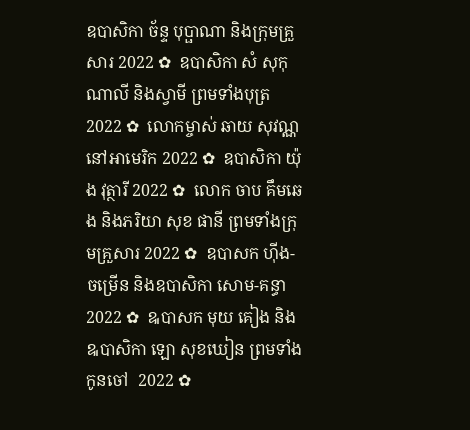ឧបាសិកា ច័ន្ទ បុប្ផាណា និងក្រុមគ្រួសារ 2022 ✿  ឧបាសិកា សំ សុកុណាលី និងស្វាមី ព្រមទាំងបុត្រ  2022 ✿  លោកម្ចាស់ ឆាយ សុវណ្ណ នៅអាមេរិក 2022 ✿  ឧបាសិកា យ៉ុង វុត្ថារី 2022 ✿  លោក ចាប គឹមឆេង និងភរិយា សុខ ផានី ព្រមទាំងក្រុមគ្រួសារ 2022 ✿  ឧបាសក ហ៊ីង-ចម្រើន និងឧបាសិកា សោម-គន្ធា 2022 ✿  ឩបាសក មុយ គៀង និង ឩបាសិកា ឡោ សុខឃៀន ព្រមទាំងកូនចៅ  2022 ✿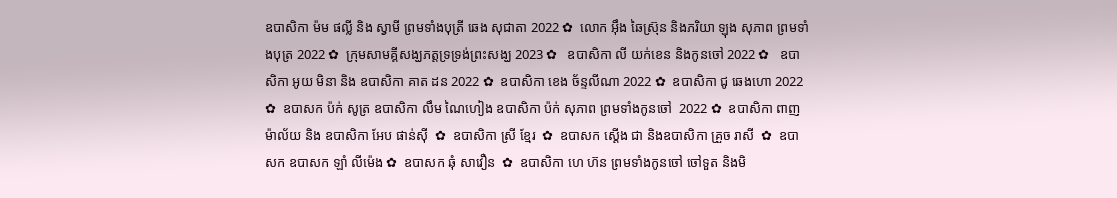ឧបាសិកា ម៉ម ផល្លី និង ស្វាមី ព្រមទាំងបុត្រី ឆេង សុជាតា 2022 ✿  លោក អ៊ឹង ឆៃស្រ៊ុន និងភរិយា ឡុង សុភាព ព្រមទាំងបុត្រ 2022 ✿  ក្រុមសាមគ្គីសង្ឃភត្តទ្រទ្រង់ព្រះសង្ឃ 2023 ✿   ឧបាសិកា លី យក់ខេន និងកូនចៅ 2022 ✿   ឧបាសិកា អូយ មិនា និង ឧបាសិកា គាត ដន 2022 ✿  ឧបាសិកា ខេង ច័ន្ទលីណា 2022 ✿  ឧបាសិកា ជូ ឆេងហោ 2022 ✿  ឧបាសក ប៉ក់ សូត្រ ឧបាសិកា លឹម ណៃហៀង ឧបាសិកា ប៉ក់ សុភាព ព្រមទាំងកូនចៅ  2022 ✿  ឧបាសិកា ពាញ ម៉ាល័យ និង ឧបាសិកា អែប ផាន់ស៊ី  ✿  ឧបាសិកា ស្រី ខ្មែរ  ✿  ឧបាសក ស្តើង ជា និងឧបាសិកា គ្រួច រាសី  ✿  ឧបាសក ឧបាសក ឡាំ លីម៉េង ✿  ឧបាសក ឆុំ សាវឿន  ✿  ឧបាសិកា ហេ ហ៊ន ព្រមទាំងកូនចៅ ចៅទួត និងមិ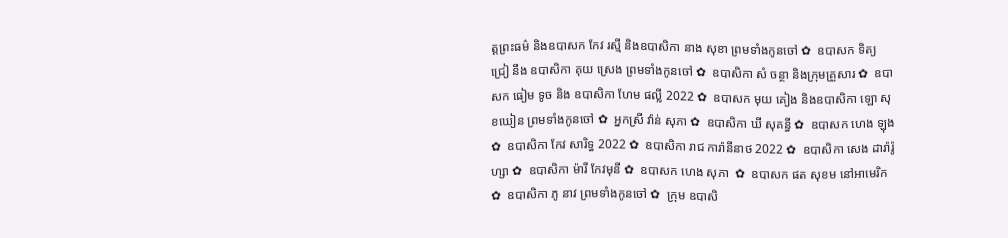ត្តព្រះធម៌ និងឧបាសក កែវ រស្មី និងឧបាសិកា នាង សុខា ព្រមទាំងកូនចៅ ✿  ឧបាសក ទិត្យ ជ្រៀ នឹង ឧបាសិកា គុយ ស្រេង ព្រមទាំងកូនចៅ ✿  ឧបាសិកា សំ ចន្ថា និងក្រុមគ្រួសារ ✿  ឧបាសក ធៀម ទូច និង ឧបាសិកា ហែម ផល្លី 2022 ✿  ឧបាសក មុយ គៀង និងឧបាសិកា ឡោ សុខឃៀន ព្រមទាំងកូនចៅ ✿  អ្នកស្រី វ៉ាន់ សុភា ✿  ឧបាសិកា ឃី សុគន្ធី ✿  ឧបាសក ហេង ឡុង  ✿  ឧបាសិកា កែវ សារិទ្ធ 2022 ✿  ឧបាសិកា រាជ ការ៉ានីនាថ 2022 ✿  ឧបាសិកា សេង ដារ៉ារ៉ូហ្សា ✿  ឧបាសិកា ម៉ារី កែវមុនី ✿  ឧបាសក ហេង សុភា  ✿  ឧបាសក ផត សុខម នៅអាមេរិក  ✿  ឧបាសិកា ភូ នាវ ព្រមទាំងកូនចៅ ✿  ក្រុម ឧបាសិ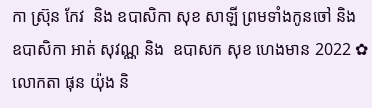កា ស្រ៊ុន កែវ  និង ឧបាសិកា សុខ សាឡី ព្រមទាំងកូនចៅ និង ឧបាសិកា អាត់ សុវណ្ណ និង  ឧបាសក សុខ ហេងមាន 2022 ✿  លោកតា ផុន យ៉ុង និ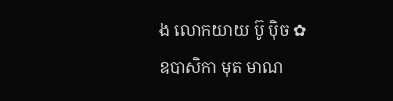ង លោកយាយ ប៊ូ ប៉ិច ✿  ឧបាសិកា មុត មាណ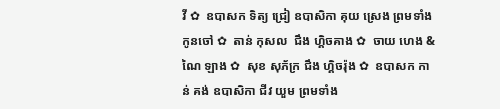វី ✿  ឧបាសក ទិត្យ ជ្រៀ ឧបាសិកា គុយ ស្រេង ព្រមទាំងកូនចៅ ✿  តាន់ កុសល  ជឹង ហ្គិចគាង ✿  ចាយ ហេង & ណៃ ឡាង ✿  សុខ សុភ័ក្រ ជឹង ហ្គិចរ៉ុង ✿  ឧបាសក កាន់ គង់ ឧបាសិកា ជីវ យួម ព្រមទាំង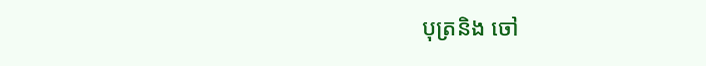បុត្រនិង ចៅ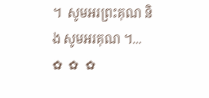។  សូមអរព្រះគុណ និង សូមអរគុណ ។...       ✿  ✿  ✿